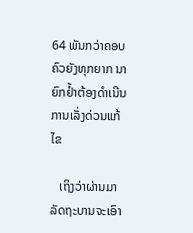64 ພັນກວ່າຄອບຄົວຍັງທຸກຍາກ ນາຍົກຢໍ້າຕ້ອງດຳເນີນການເລັ່ງດ່ວນແກ້ໄຂ

   ເຖິງວ່າຜ່ານມາລັດຖະບານຈະເອົາ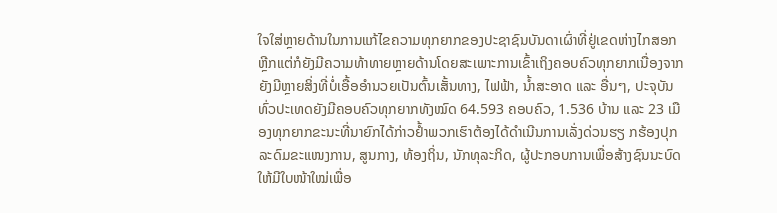ໃຈໃສ່ຫຼາຍດ້ານໃນການແກ້ໄຂຄວາມທຸກຍາກຂອງປະຊາຊົນບັນດາເຜົ່າທີ່ຢູ່ເຂດຫ່າງໄກສອກຫຼີກແຕ່ກໍຍັງມີຄວາມທ້າທາຍຫຼາຍດ້ານໂດຍສະເພາະການເຂົ້າເຖິງຄອບຄົວທຸກຍາກເນື່ອງຈາກຍັງມີຫຼາຍສິ່ງທີ່ບໍ່ເອື້ອອຳນວຍເປັນຕົ້ນເສັ້ນທາງ, ໄຟຟ້າ, ນໍ້າສະອາດ ແລະ ອື່ນໆ, ປະຈຸບັນທົ່ວປະເທດຍັງມີຄອບຄົວທຸກຍາກທັງໝົດ 64.593 ຄອບຄົວ, 1.536 ບ້ານ ແລະ 23 ເມືອງທຸກຍາກຂະນະທີ່ນາຍົກໄດ້ກ່າວຢໍ້າພວກເຮົາຕ້ອງໄດ້ດຳເນີນການເລັ່ງດ່ວນຮຽ ກຮ້ອງປຸກລະດົມຂະແໜງການ, ສູນກາງ, ທ້ອງຖິ່ນ, ນັກທຸລະກິດ, ຜູ້ປະກອບການເພື່ອສ້າງຊົນນະບົດໃຫ້ມີໃບໜ້າໃໝ່ເພື່ອ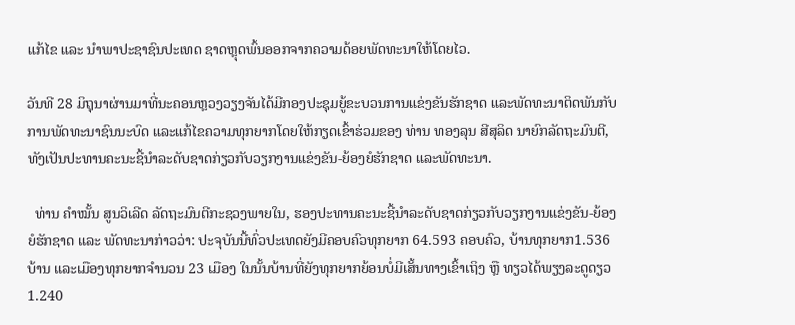ແກ້ໄຂ ແລະ ນໍາພາປະຊາຊົນປະເທດ ຊາດຫຼຸດພົ້ນອອກຈາກຄວາມດ້ອຍພັດທະນາໃຫ້ໂດຍໄວ.

ວັນທີ 28 ມິຖຸນາຜ່ານມາທີ່ນະຄອນຫຼວງວຽງຈັນໄດ້ມີກອງປະຊຸມຍູ້ຂະບວນການແຂ່ງຂັນຮັກຊາດ ແລະພັດທະນາຕິດພັນກັບການພັດທະນາຊົນນະບົດ ແລະແກ້ໄຂຄວາມທຸກຍາກໂດຍໃຫ້ກຽດເຂົ້າຮ່ວມຂອງ ທ່ານ ທອງລຸນ ສີສຸລິດ ນາຍົກລັດຖະມົນຕີ, ທັງເປັນປະທານຄະນະຊີ້ນຳລະດັບຊາດກ່ຽວກັບວຽກງານແຂ່ງຂັນ-ຍ້ອງຍໍຮັກຊາດ ແລະພັດທະນາ.

  ທ່ານ ຄຳໝັ້ນ ສູນວິເລີດ ລັດຖະມົນຕີກະຊວງພາຍໃນ, ຮອງປະທານຄະນະຊີ້ນຳລະດັບຊາດກ່ຽວກັບວຽກງານແຂ່ງຂັນ-ຍ້ອງຍໍຮັກຊາດ ແລະ ພັດທະນາກ່າວວ່າ: ປະຈຸບັນນີ້ທົ່ວປະເທດຍັງມີຄອບຄົວທຸກຍາກ 64.593 ຄອບຄົວ, ບ້ານທຸກຍາກ1.536 ບ້ານ ແລະເມືອງທຸກຍາກຈໍານວນ 23 ເມືອງ ໃນນັ້ນບ້ານທີ່ຍັງທຸກຍາກຍ້ອນບໍ່ມີເສັ້ນທາງເຂົ້າເຖິງ ຫຼື ທຽວໄດ້ພຽງລະດູດຽວ 1.240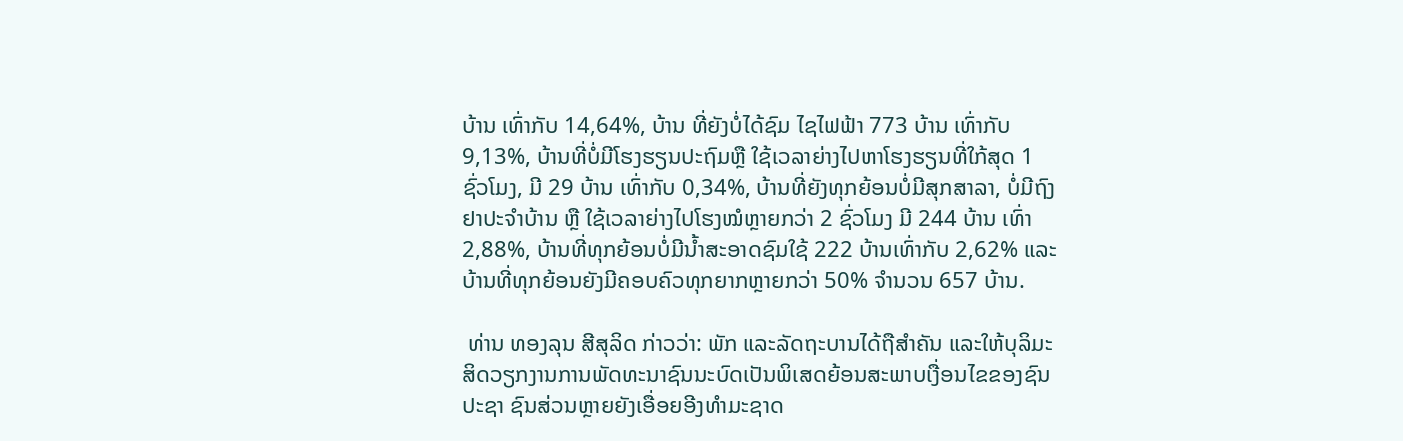ບ້ານ ເທົ່າກັບ 14,64%, ບ້ານ ທີ່ຍັງບໍ່ໄດ້ຊົມ ໄຊໄຟຟ້າ 773 ບ້ານ ເທົ່າກັບ 9,13%, ບ້ານທີ່ບໍ່ມີໂຮງຮຽນປະຖົມຫຼື ໃຊ້ເວລາຍ່າງໄປຫາໂຮງຮຽນທີ່ໃກ້ສຸດ 1 ຊົ່ວໂມງ, ມີ 29 ບ້ານ ເທົ່າກັບ 0,34%, ບ້ານທີ່ຍັງທຸກຍ້ອນບໍ່ມີສຸກສາລາ, ບໍ່ມີຖົງຢາປະຈໍາບ້ານ ຫຼື ໃຊ້ເວລາຍ່າງໄປໂຮງໝໍຫຼາຍກວ່າ 2 ຊົ່ວໂມງ ມີ 244 ບ້ານ ເທົ່າ 2,88%, ບ້ານທີ່ທຸກຍ້ອນບໍ່ມີນໍ້າສະອາດຊົມໃຊ້ 222 ບ້ານເທົ່າກັບ 2,62% ແລະບ້ານທີ່ທຸກຍ້ອນຍັງມີຄອບຄົວທຸກຍາກຫຼາຍກວ່າ 50% ຈໍານວນ 657 ບ້ານ.

 ທ່ານ ທອງລຸນ ສີສຸລິດ ກ່າວວ່າ: ພັກ ແລະລັດຖະບານໄດ້ຖືສຳຄັນ ແລະໃຫ້ບຸລິມະສິດວຽກງານການພັດທະນາຊົນນະບົດເປັນພິເສດຍ້ອນສະພາບເງື່ອນໄຂຂອງຊົນ ປະຊາ ຊົນສ່ວນຫຼາຍຍັງເອື່ອຍອີງທໍາມະຊາດ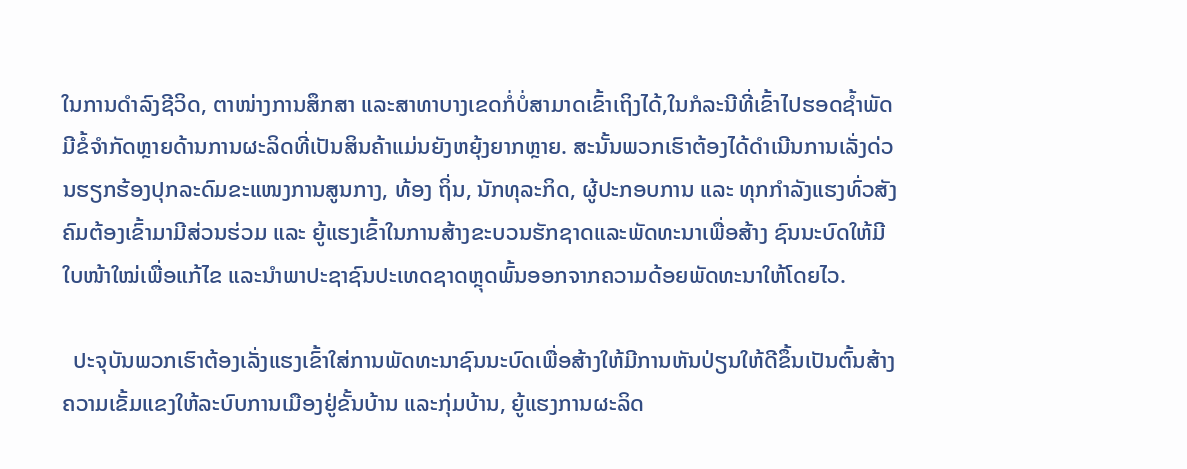ໃນການດຳລົງຊີວິດ, ຕາໜ່າງການສຶກສາ ແລະສາທາບາງເຂດກໍ່ບໍ່ສາມາດເຂົ້າເຖິງໄດ້,ໃນກໍລະນີທີ່ເຂົ້າໄປຮອດຊໍ້າພັດມີຂໍ້ຈຳກັດຫຼາຍດ້ານການຜະລິດທີ່ເປັນສິນຄ້າແມ່ນຍັງຫຍຸ້ງຍາກຫຼາຍ. ສະນັ້ນພວກເຮົາຕ້ອງໄດ້ດຳເນີນການເລັ່ງດ່ວນຮຽກຮ້ອງປຸກລະດົມຂະແໜງການສູນກາງ, ທ້ອງ ຖິ່ນ, ນັກທຸລະກິດ, ຜູ້ປະກອບການ ແລະ ທຸກກໍາລັງແຮງທົ່ວສັງຄົມຕ້ອງເຂົ້າມາມີສ່ວນຮ່ວມ ແລະ ຍູ້ແຮງເຂົ້າໃນການສ້າງຂະບວນຮັກຊາດແລະພັດທະນາເພື່ອສ້າງ ຊົນນະບົດໃຫ້ມີໃບໜ້າໃໝ່ເພື່ອແກ້ໄຂ ແລະນໍາພາປະຊາຊົນປະເທດຊາດຫຼຸດພົ້ນອອກຈາກຄວາມດ້ອຍພັດທະນາໃຫ້ໂດຍໄວ.

  ປະຈຸບັນພວກເຮົາຕ້ອງເລັ່ງແຮງເຂົ້າໃສ່ການພັດທະນາຊົນນະບົດເພື່ອສ້າງໃຫ້ມີການຫັນປ່ຽນໃຫ້ດີຂຶ້ນເປັນຕົ້ນສ້າງຄວາມເຂັ້ມແຂງໃຫ້ລະບົບການເມືອງຢູ່ຂັ້ນບ້ານ ແລະກຸ່ມບ້ານ, ຍູ້ແຮງການຜະລິດ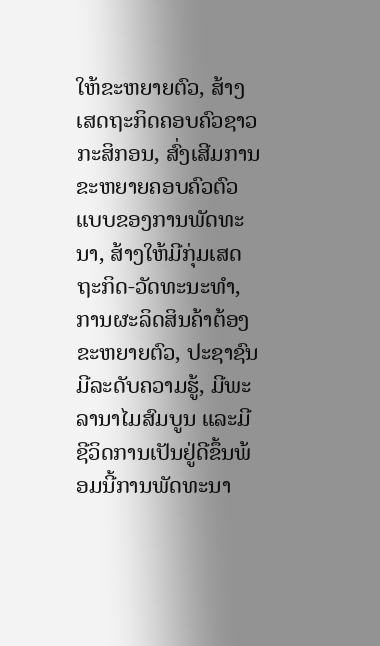ໃຫ້ຂະຫຍາຍຕົວ, ສ້າງເສດຖະກິດຄອບຄົວຊາວກະສິກອນ, ສົ່ງເສີມການຂະຫຍາຍຄອບຄົວຕົວແບບຂອງການພັດທະນາ, ສ້າງໃຫ້ມີກຸ່ມເສດຖະກິດ-ວັດທະນະທໍາ, ການຜະລິດສິນຄ້າຕ້ອງຂະຫຍາຍຕົວ, ປະຊາຊົນມີລະດັບຄວາມຮູ້, ມີພະລານາໄມສົມບູນ ແລະມີຊີວິດການເປັນຢູ່ດີຂຶ້ນພ້ອມນີ້ການພັດທະນາ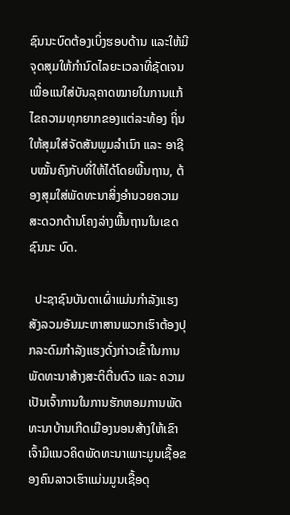ຊົນນະບົດຕ້ອງເບິ່ງຮອບດ້ານ ແລະໃຫ້ມີຈຸດສຸມໃຫ້ກໍານົດໄລຍະເວລາທີ່ຊັດເຈນເພື່ອແນໃສ່ບັນລຸຄາດໝາຍໃນການແກ້ໄຂຄວາມທຸກຍາກຂອງແຕ່ລະທ້ອງ ຖິ່ນໃຫ້ສຸມໃສ່ຈັດສັນພູມລຳເນົາ ແລະ ອາຊີບໝັ້ນຄົງກັບທີ່ໃຫ້ໄດ້ໂດຍພື້ນຖານ, ຕ້ອງສຸມໃສ່ພັດທະນາສິ່ງອໍານວຍຄວາມສະດວກດ້ານໂຄງລ່າງພື້ນຖານໃນເຂດຊົນນະ ບົດ.

  ປະຊາຊົນບັນດາເຜົ່າແມ່ນກຳລັງແຮງສັງລວມອັນມະຫາສານພວກເຮົາຕ້ອງປຸກລະດົມກຳລັງແຮງດັ່ງກ່າວເຂົ້າໃນການພັດທະນາສ້າງສະຕິຕື່ນຕົວ ແລະ ຄວາມເປັນເຈົ້າການໃນການຮັກຫອມການພັດທະນາບ້ານເກີດເມືອງນອນສ້າງໃຫ້ເຂົາເຈົ້າມີແນວຄິດພັດທະນາເພາະມູນເຊື້ອຂອງຄົນລາວເຮົາແມ່ນມູນເຊື້ອດຸ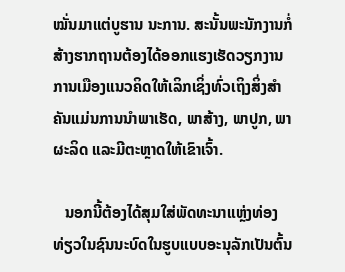ໝັ່ນມາແຕ່ບູຮານ ນະການ. ສະນັ້ນພະນັກງານກໍ່ສ້າງຮາກຖານຕ້ອງໄດ້ອອກແຮງເຮັດວຽກງານການເມືອງແນວຄິດໃຫ້ເລິກເຊິ່ງທົ່ວເຖິງສິ່ງສຳຄັນແມ່ນການນຳພາເຮັດ, ພາສ້າງ, ພາປູກ, ພາຜະລິດ ແລະມີຕະຫຼາດໃຫ້ເຂົາເຈົ້າ.

   ນອກນີ້ຕ້ອງໄດ້ສຸມໃສ່ພັດທະນາແຫຼ່ງທ່ອງທ່ຽວໃນຊົນນະບົດໃນຮູບແບບອະນຸລັກເປັນຕົ້ນ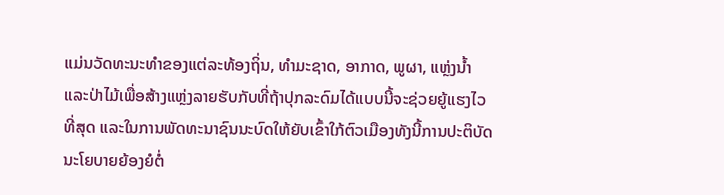ແມ່ນວັດທະນະທຳຂອງແຕ່ລະທ້ອງຖິ່ນ, ທຳມະຊາດ, ອາກາດ, ພູຜາ, ແຫຼ່ງນໍ້າ ແລະປ່າໄມ້ເພື່ອສ້າງແຫຼ່ງລາຍຮັບກັບທີ່ຖ້າປຸກລະດົມໄດ້ແບບນີ້ຈະຊ່ວຍຍູ້ແຮງໄວທີ່ສຸດ ແລະໃນການພັດທະນາຊົນນະບົດໃຫ້ຍັບເຂົ້າໃກ້ຕົວເມືອງທັງນີ້ການປະຕິບັດນະໂຍບາຍຍ້ອງຍໍຕໍ່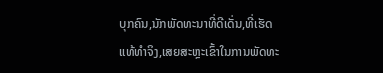ບຸກຄົນ,ນັກພັດທະນາທີ່ດີເດັ່ນ,ທີ່ເຮັດແທ້ທຳຈິງ,ເສຍສະຫຼະເຂົ້າໃນການພັດທະ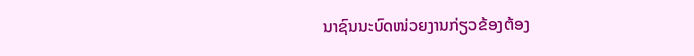ນາຊົນນະບົດໜ່ວຍງານກ່ຽວຂ້ອງຕ້ອງ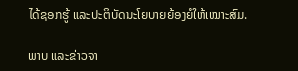ໄດ້ຊອກຮູ້ ແລະປະຕິບັດນະໂຍບາຍຍ້ອງຍໍໃຫ້ເໝາະສົມ.

ພາບ ແລະຂ່າວຈາ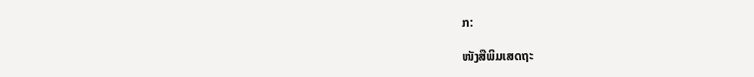ກ:

ໜັງສືພິມເສດຖະ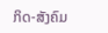ກິດ-ສັງຄົມ